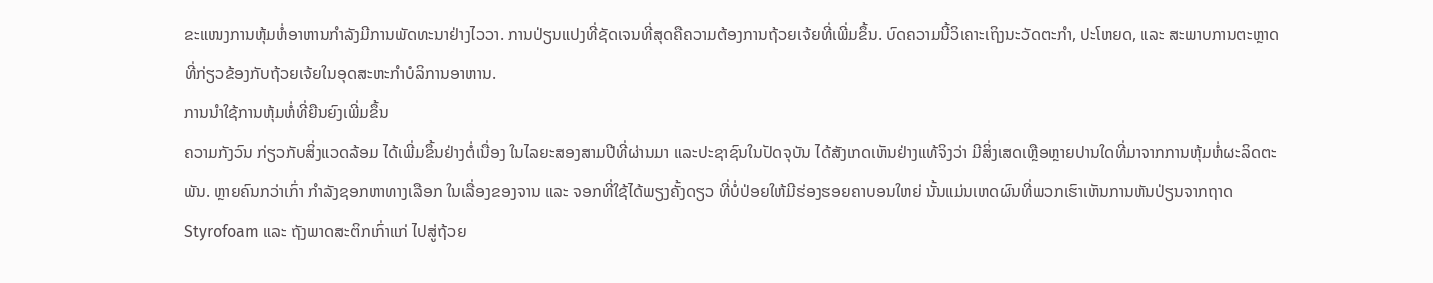ຂະແໜງການຫຸ້ມຫໍ່ອາຫານກໍາລັງມີການພັດທະນາຢ່າງໄວວາ. ການປ່ຽນແປງທີ່ຊັດເຈນທີ່ສຸດຄືຄວາມຕ້ອງການຖ້ວຍເຈ້ຍທີ່ເພີ່ມຂຶ້ນ. ບົດຄວາມນີ້ວິເຄາະເຖິງນະວັດຕະກໍາ, ປະໂຫຍດ, ແລະ ສະພາບການຕະຫຼາດທີ່ກ່ຽວຂ້ອງກັບຖ້ວຍເຈ້ຍໃນອຸດສະຫະກໍາບໍລິການອາຫານ.
ການນໍາໃຊ້ການຫຸ້ມຫໍ່ທີ່ຍືນຍົງເພີ່ມຂຶ້ນ
ຄວາມກັງວົນ ກ່ຽວກັບສິ່ງແວດລ້ອມ ໄດ້ເພີ່ມຂຶ້ນຢ່າງຕໍ່ເນື່ອງ ໃນໄລຍະສອງສາມປີທີ່ຜ່ານມາ ແລະປະຊາຊົນໃນປັດຈຸບັນ ໄດ້ສັງເກດເຫັນຢ່າງແທ້ຈິງວ່າ ມີສິ່ງເສດເຫຼືອຫຼາຍປານໃດທີ່ມາຈາກການຫຸ້ມຫໍ່ຜະລິດຕະພັນ. ຫຼາຍຄົນກວ່າເກົ່າ ກໍາລັງຊອກຫາທາງເລືອກ ໃນເລື່ອງຂອງຈານ ແລະ ຈອກທີ່ໃຊ້ໄດ້ພຽງຄັ້ງດຽວ ທີ່ບໍ່ປ່ອຍໃຫ້ມີຮ່ອງຮອຍຄາບອນໃຫຍ່ ນັ້ນແມ່ນເຫດຜົນທີ່ພວກເຮົາເຫັນການຫັນປ່ຽນຈາກຖາດ Styrofoam ແລະ ຖັງພາດສະຕິກເກົ່າແກ່ ໄປສູ່ຖ້ວຍ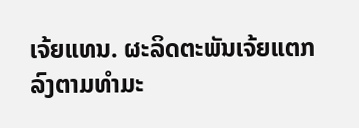ເຈ້ຍແທນ. ຜະລິດຕະພັນເຈ້ຍແຕກລົງຕາມທໍາມະ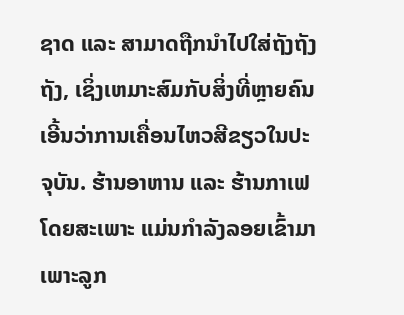ຊາດ ແລະ ສາມາດຖືກນໍາໄປໃສ່ຖັງຖັງຖັງ, ເຊິ່ງເຫມາະສົມກັບສິ່ງທີ່ຫຼາຍຄົນເອີ້ນວ່າການເຄື່ອນໄຫວສີຂຽວໃນປະຈຸບັນ. ຮ້ານອາຫານ ແລະ ຮ້ານກາເຟ ໂດຍສະເພາະ ແມ່ນກໍາລັງລອຍເຂົ້າມາ ເພາະລູກ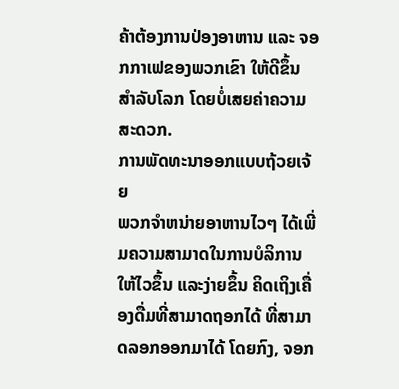ຄ້າຕ້ອງການປ່ອງອາຫານ ແລະ ຈອກກາເຟຂອງພວກເຂົາ ໃຫ້ດີຂຶ້ນ ສໍາລັບໂລກ ໂດຍບໍ່ເສຍຄ່າຄວາມສະດວກ.
ການພັດທະນາອອກແບບຖ້ວຍເຈ້ຍ
ພວກຈໍາຫນ່າຍອາຫານໄວໆ ໄດ້ເພີ່ມຄວາມສາມາດໃນການບໍລິການໃຫ້ໄວຂຶ້ນ ແລະງ່າຍຂຶ້ນ ຄິດເຖິງເຄື່ອງດື່ມທີ່ສາມາດຖອກໄດ້ ທີ່ສາມາດລອກອອກມາໄດ້ ໂດຍກົງ, ຈອກ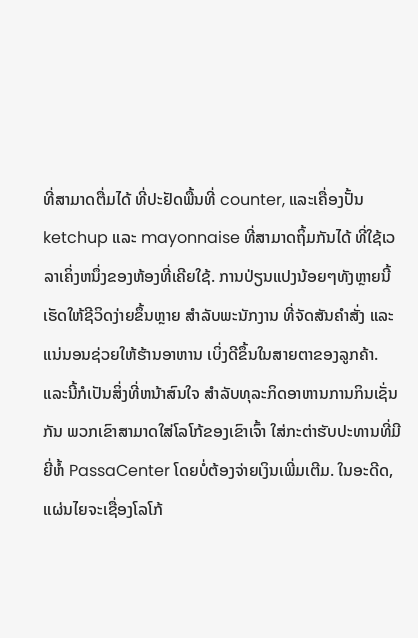ທີ່ສາມາດຕື່ມໄດ້ ທີ່ປະຢັດພື້ນທີ່ counter, ແລະເຄື່ອງປັ້ນ ketchup ແລະ mayonnaise ທີ່ສາມາດຖິ້ມກັນໄດ້ ທີ່ໃຊ້ເວລາເຄິ່ງຫນຶ່ງຂອງຫ້ອງທີ່ເຄີຍໃຊ້. ການປ່ຽນແປງນ້ອຍໆທັງຫຼາຍນີ້ ເຮັດໃຫ້ຊີວິດງ່າຍຂຶ້ນຫຼາຍ ສໍາລັບພະນັກງານ ທີ່ຈັດສັນຄໍາສັ່ງ ແລະແນ່ນອນຊ່ວຍໃຫ້ຮ້ານອາຫານ ເບິ່ງດີຂຶ້ນໃນສາຍຕາຂອງລູກຄ້າ. ແລະນີ້ກໍເປັນສິ່ງທີ່ຫນ້າສົນໃຈ ສໍາລັບທຸລະກິດອາຫານການກິນເຊັ່ນກັນ ພວກເຂົາສາມາດໃສ່ໂລໂກ້ຂອງເຂົາເຈົ້າ ໃສ່ກະຕ່າຮັບປະທານທີ່ມີຍີ່ຫໍ້ PassaCenter ໂດຍບໍ່ຕ້ອງຈ່າຍເງິນເພີ່ມເຕີມ. ໃນອະດີດ, ແຜ່ນໄຍຈະເຊື່ອງໂລໂກ້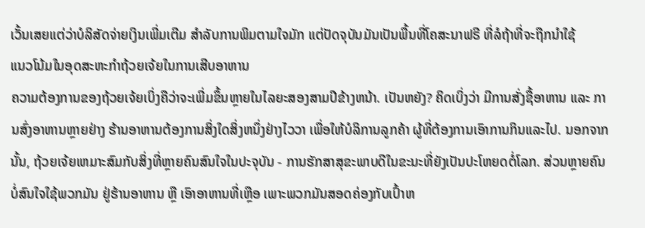ເວັ້ນເສຍແຕ່ວ່າບໍລິສັດຈ່າຍເງິນເພີ່ມເຕີມ ສໍາລັບການພິມຕາມໃຈມັກ ແຕ່ປັດຈຸບັນມັນເປັນພື້ນທີ່ໂຄສະນາຟຣີ ທີ່ລໍຖ້າທີ່ຈະຖືກນໍາໃຊ້
ແນວໂນ້ມໃນອຸດສະຫະກຳຖ້ວຍເຈ້ຍໃນການເສີບອາຫານ
ຄວາມຕ້ອງການຂອງຖ້ວຍເຈ້ຍເບິ່ງຄືວ່າຈະເພີ່ມຂຶ້ນຫຼາຍໃນໄລຍະສອງສາມປີຂ້າງຫນ້າ. ເປັນຫຍັງ? ຄິດເບິ່ງວ່າ ມີການສັ່ງຊື້ອາຫານ ແລະ ການສົ່ງອາຫານຫຼາຍຢ່າງ ຮ້ານອາຫານຕ້ອງການສິ່ງໃດສິ່ງຫນຶ່ງຢ່າງໄວວາ ເພື່ອໃຫ້ບໍລິການລູກຄ້າ ຜູ້ທີ່ຕ້ອງການເອົາການກິນແລະໄປ. ນອກຈາກນັ້ນ, ຖ້ວຍເຈ້ຍເຫມາະສົມກັບສິ່ງທີ່ຫຼາຍຄົນສົນໃຈໃນປະຈຸບັນ - ການຮັກສາສຸຂະພາບດີໃນຂະນະທີ່ຍັງເປັນປະໂຫຍດຕໍ່ໂລກ. ສ່ວນຫຼາຍຄົນ ບໍ່ສົນໃຈໃຊ້ພວກມັນ ຢູ່ຮ້ານອາຫານ ຫຼື ເອົາອາຫານທີ່ເຫຼືອ ເພາະພວກມັນສອດຄ່ອງກັບເປົ້າຫ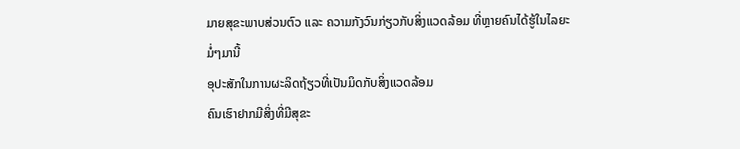ມາຍສຸຂະພາບສ່ວນຕົວ ແລະ ຄວາມກັງວົນກ່ຽວກັບສິ່ງແວດລ້ອມ ທີ່ຫຼາຍຄົນໄດ້ຮູ້ໃນໄລຍະມໍ່ໆມານີ້
ອຸປະສັກໃນການຜະລິດຖ້ຽວທີ່ເປັນມິດກັບສິ່ງແວດລ້ອມ
ຄົນເຮົາຢາກມີສິ່ງທີ່ມີສຸຂະ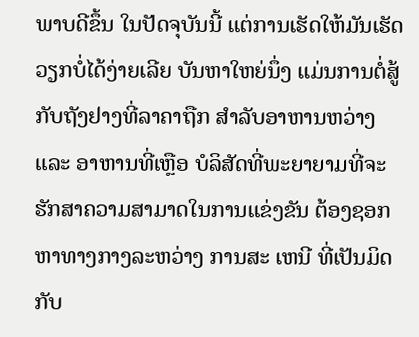ພາບດີຂຶ້ນ ໃນປັດຈຸບັນນີ້ ແຕ່ການເຮັດໃຫ້ມັນເຮັດວຽກບໍ່ໄດ້ງ່າຍເລີຍ ບັນຫາໃຫຍ່ນຶ່ງ ແມ່ນການຕໍ່ສູ້ກັບຖັງຢາງທີ່ລາຄາຖືກ ສໍາລັບອາຫານຫວ່າງ ແລະ ອາຫານທີ່ເຫຼືອ ບໍລິສັດທີ່ພະຍາຍາມທີ່ຈະຮັກສາຄວາມສາມາດໃນການແຂ່ງຂັນ ຕ້ອງຊອກຫາທາງກາງລະຫວ່າງ ການສະ ເຫນີ ທີ່ເປັນມິດກັບ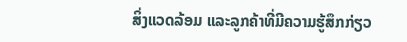ສິ່ງແວດລ້ອມ ແລະລູກຄ້າທີ່ມີຄວາມຮູ້ສຶກກ່ຽວ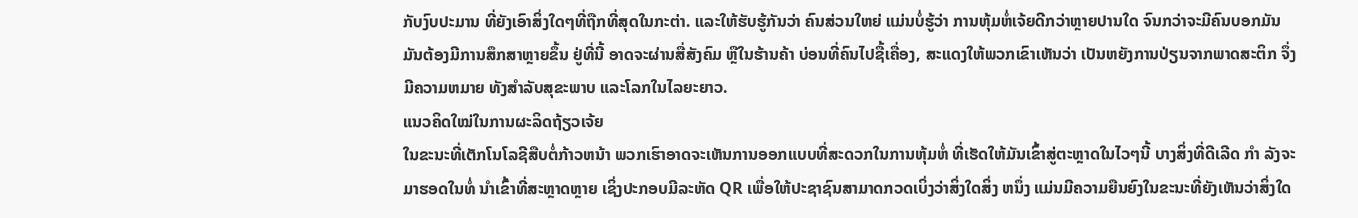ກັບງົບປະມານ ທີ່ຍັງເອົາສິ່ງໃດໆທີ່ຖືກທີ່ສຸດໃນກະຕ່າ. ແລະໃຫ້ຮັບຮູ້ກັນວ່າ ຄົນສ່ວນໃຫຍ່ ແມ່ນບໍ່ຮູ້ວ່າ ການຫຸ້ມຫໍ່ເຈ້ຍດີກວ່າຫຼາຍປານໃດ ຈົນກວ່າຈະມີຄົນບອກມັນ ມັນຕ້ອງມີການສຶກສາຫຼາຍຂຶ້ນ ຢູ່ທີ່ນີ້ ອາດຈະຜ່ານສື່ສັງຄົມ ຫຼືໃນຮ້ານຄ້າ ບ່ອນທີ່ຄົນໄປຊື້ເຄື່ອງ, ສະແດງໃຫ້ພວກເຂົາເຫັນວ່າ ເປັນຫຍັງການປ່ຽນຈາກພາດສະຕິກ ຈຶ່ງມີຄວາມຫມາຍ ທັງສໍາລັບສຸຂະພາບ ແລະໂລກໃນໄລຍະຍາວ.
ແນວຄິດໃໝ່ໃນການຜະລິດຖ້ຽວເຈ້ຍ
ໃນຂະນະທີ່ເຕັກໂນໂລຊີສືບຕໍ່ກ້າວຫນ້າ ພວກເຮົາອາດຈະເຫັນການອອກແບບທີ່ສະດວກໃນການຫຸ້ມຫໍ່ ທີ່ເຮັດໃຫ້ມັນເຂົ້າສູ່ຕະຫຼາດໃນໄວໆນີ້ ບາງສິ່ງທີ່ດີເລີດ ກໍາ ລັງຈະມາຮອດໃນທໍ່ ນໍາເຂົ້າທີ່ສະຫຼາດຫຼາຍ ເຊິ່ງປະກອບມີລະຫັດ QR ເພື່ອໃຫ້ປະຊາຊົນສາມາດກວດເບິ່ງວ່າສິ່ງໃດສິ່ງ ຫນຶ່ງ ແມ່ນມີຄວາມຍືນຍົງໃນຂະນະທີ່ຍັງເຫັນວ່າສິ່ງໃດ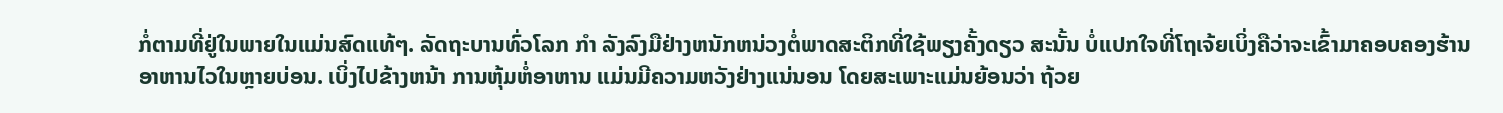ກໍ່ຕາມທີ່ຢູ່ໃນພາຍໃນແມ່ນສົດແທ້ໆ. ລັດຖະບານທົ່ວໂລກ ກໍາ ລັງລົງມືຢ່າງຫນັກຫນ່ວງຕໍ່ພາດສະຕິກທີ່ໃຊ້ພຽງຄັ້ງດຽວ ສະນັ້ນ ບໍ່ແປກໃຈທີ່ໂຖເຈ້ຍເບິ່ງຄືວ່າຈະເຂົ້າມາຄອບຄອງຮ້ານອາຫານໄວໃນຫຼາຍບ່ອນ. ເບິ່ງໄປຂ້າງຫນ້າ ການຫຸ້ມຫໍ່ອາຫານ ແມ່ນມີຄວາມຫວັງຢ່າງແນ່ນອນ ໂດຍສະເພາະແມ່ນຍ້ອນວ່າ ຖ້ວຍ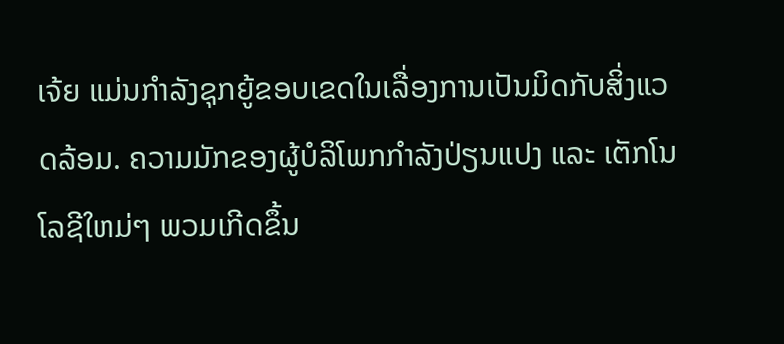ເຈ້ຍ ແມ່ນກໍາລັງຊຸກຍູ້ຂອບເຂດໃນເລື່ອງການເປັນມິດກັບສິ່ງແວດລ້ອມ. ຄວາມມັກຂອງຜູ້ບໍລິໂພກກໍາລັງປ່ຽນແປງ ແລະ ເຕັກໂນໂລຊີໃຫມ່ໆ ພວມເກີດຂຶ້ນ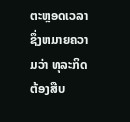ຕະຫຼອດເວລາ ຊຶ່ງຫມາຍຄວາມວ່າ ທຸລະກິດຕ້ອງສືບ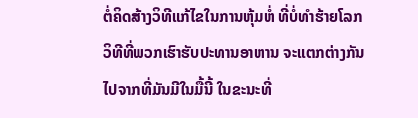ຕໍ່ຄິດສ້າງວິທີແກ້ໄຂໃນການຫຸ້ມຫໍ່ ທີ່ບໍ່ທໍາຮ້າຍໂລກ ວິທີທີ່ພວກເຮົາຮັບປະທານອາຫານ ຈະແຕກຕ່າງກັນໄປຈາກທີ່ມັນມີໃນມື້ນີ້ ໃນຂະນະທີ່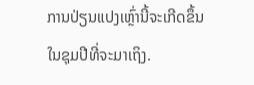ການປ່ຽນແປງເຫຼົ່ານີ້ຈະເກີດຂຶ້ນ ໃນຊຸມປີທີ່ຈະມາເຖິງ.